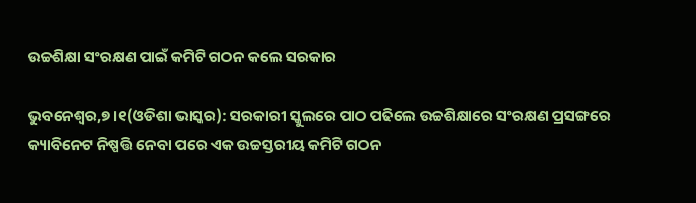ଉଚ୍ଚଶିକ୍ଷା ସଂରକ୍ଷଣ ପାଇଁ କମିଟି ଗଠନ କଲେ ସରକାର

ଭୁବନେଶ୍ୱର,୭ ।୧(ଓଡିଶା ଭାସ୍କର): ସରକାରୀ ସ୍କୁଲରେ ପାଠ ପଢିଲେ ଉଚ୍ଚଶିକ୍ଷାରେ ସଂରକ୍ଷଣ ପ୍ରସଙ୍ଗରେ କ୍ୟାବିନେଟ ନିଷ୍ପତ୍ତି ନେବା ପରେ ଏକ ଉଚ୍ଚସ୍ତରୀୟ କମିଟି ଗଠନ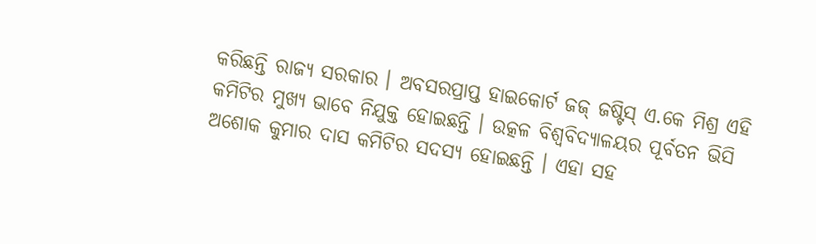କରିଛନ୍ତି ରାଜ୍ୟ ସରକାର । ଅବସରପ୍ରାପ୍ତ ହାଇକୋର୍ଟ ଜଜ୍ ଜଷ୍ଟିସ୍ ଏ.କେ ମିଶ୍ର ଏହି କମିଟିର ମୁଖ୍ୟ ଭାବେ ନିଯୁକ୍ତ ହୋଇଛନ୍ତି । ଉତ୍କଳ ବିଶ୍ୱବିଦ୍ୟାଳୟର ପୂର୍ବତନ ଭିସି ଅଶୋକ କୁମାର ଦାସ କମିଟିର ସଦସ୍ୟ ହୋଇଛନ୍ତି । ଏହା ସହ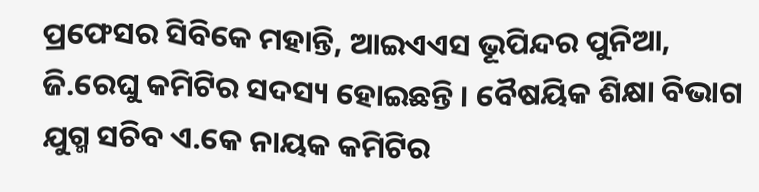ପ୍ରଫେସର ସିବିକେ ମହାନ୍ତି, ଆଇଏଏସ ଭୂପିନ୍ଦର ପୁନିଆ, ଜି.ରେଘୁ କମିଟିର ସଦସ୍ୟ ହୋଇଛନ୍ତି । ବୈଷୟିକ ଶିକ୍ଷା ବିଭାଗ ଯୁଗ୍ମ ସଚିବ ଏ.କେ ନାୟକ କମିଟିର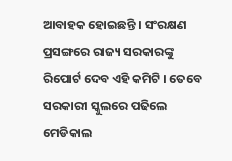ଆବାହକ ହୋଇଛନ୍ତି । ସଂରକ୍ଷଣ ପ୍ରସଙ୍ଗରେ ରାଜ୍ୟ ସରକାରଙ୍କୁ ରିପୋର୍ଟ ଦେବ ଏହି କମିଟି । ତେବେ ସରକାରୀ ସ୍କୁଲରେ ପଢିଲେ ମେଡିକାଲ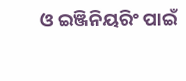ଓ ଇଞ୍ଜିନିୟରିଂ ପାଇଁ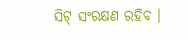ସିଟ୍ ସଂରକ୍ଷଣ ରହିବ ।